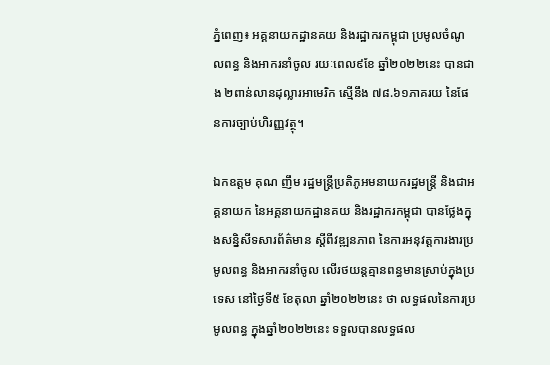ភ្នំពេញ៖ អគ្គនាយកដ្ឋានគយ និងរដ្ឋាករកម្ពុជា ប្រមូលចំណូលពន្ធ និងអាករនាំចូល រយៈពេល៩ខែ ឆ្នាំ២០២២នេះ បានជាង ២ពាន់លានដុល្លារអាមេរិក ស្មើនឹង ៧៨.៦១ភាគរយ នៃផែនការច្បាប់ហិរញ្ញវត្ថុ។

ឯកឧត្តម គុណ ញឹម រដ្ឋមន្ត្រីប្រតិភូអមនាយករដ្ឋមន្ត្រី និងជាអគ្គនាយក នៃអគ្គនាយកដ្ឋានគយ និងរដ្ឋាករកម្ពុជា បានថ្លែងក្នុងសន្និសីទសារព័ត៌មាន ស្តីពីវឌ្ឍនភាព នៃការអនុវត្តការងារប្រមូលពន្ធ និងអាករនាំចូល លើរថយន្តគ្មានពន្ធមានស្រាប់ក្នុងប្រទេស នៅថ្ងៃទី៥ ខែតុលា ឆ្នាំ២០២២នេះ ថា លទ្ធផលនៃការប្រមូលពន្ធ ក្នុងឆ្នាំ២០២២នេះ ទទួលបានលទ្ធផល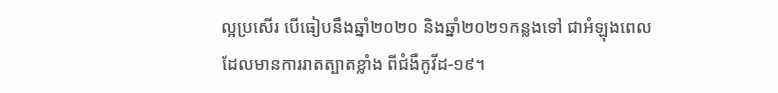ល្អប្រសើរ បើធៀបនឹងឆ្នាំ២០២០ និងឆ្នាំ២០២១កន្លងទៅ ជាអំឡុងពេល ដែលមានការរាតត្បាតខ្លាំង ពីជំងឺកូវីដ-១៩។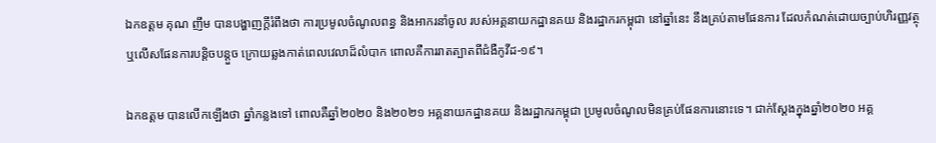ឯកឧត្តម គុណ ញឹម បានបង្ហាញក្តីរំពឹងថា ការប្រមូលចំណូលពន្ធ និងអាករនាំចូល របស់អគ្គនាយកដ្ឋានគយ និងរដ្ឋាករកម្ពុជា នៅឆ្នាំនេះ នឹងគ្រប់តាមផែនការ ដែលកំណត់ដោយច្បាប់ហិរញ្ញវត្ថុ ឬលើសផែនការបន្តិចបន្តួច ក្រោយឆ្លងកាត់ពេលវេលាដ៏លំបាក ពោលគឺការរាតត្បាតពីជំងឺកូវីដ-១៩។

ឯកឧត្តម បានលើកឡើងថា ឆ្នាំកន្លងទៅ ពោលគឺឆ្នាំ២០២០ និង២០២១ អគ្គនាយកដ្ឋានគយ និងរដ្ឋាករកម្ពុជា ប្រមូលចំណូលមិនគ្រប់ផែនការនោះទេ។ ជាក់ស្ដែងក្នុងឆ្នាំ២០២០ អគ្គ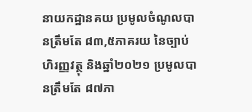នាយកដ្ឋានគយ ប្រមូលចំណូលបានត្រឹមតែ ៨៣,៥ភាគរយ នៃច្បាប់ហិរញ្ញវត្ថុ និងឆ្នាំ២០២១ ប្រមូលបានត្រឹមតែ ៨៧ភា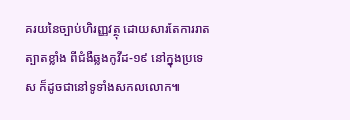គរយនៃច្បាប់ហិរញ្ញវត្ថុ ដោយសារតែការរាតត្បាតខ្លាំង ពីជំងឺឆ្លងកូវីដ-១៩ នៅក្នុងប្រទេស ក៏ដូចជានៅទូទាំងសកលលោក៕